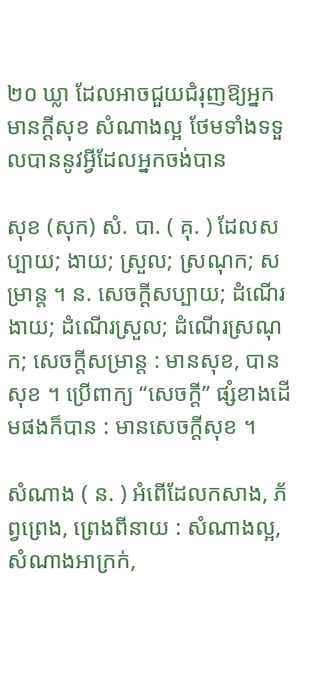២០ ឃ្លា ដែលអាចជួយជំរុញឱ្យអ្នកមានក្ដីសុខ សំណាងល្អ ថែមទាំងទទួលបាននូវអ្វីដែលអ្នកចង់បាន

សុខ (សុក) សំ. បា. ( គុ. ) ដែលសប្បាយ; ងាយ; ស្រួល; ស្រណុក; សម្រាន្ត ។ ន. សេចក្ដីសប្បាយ; ដំណើរងាយ; ដំណើរស្រួល; ដំណើរស្រណុក; សេចក្ដីសម្រាន្ត : មានសុខ, បានសុខ ។ ប្រើពាក្យ “សេចក្ដី” ផ្សំខាងដើមផងក៏បាន : មានសេចក្ដីសុខ ។

សំណាង ( ន. ) អំពើដែលកសាង, ភ័ព្វព្រេង, ព្រេងពីនាយ : សំណាងល្អ, សំណាងអាក្រក់,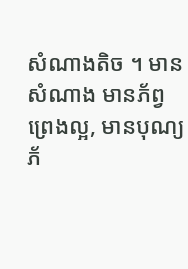សំណាងតិច ។ មានសំណាង មានភ័ព្វព្រេងល្អ, មានបុណ្យភ័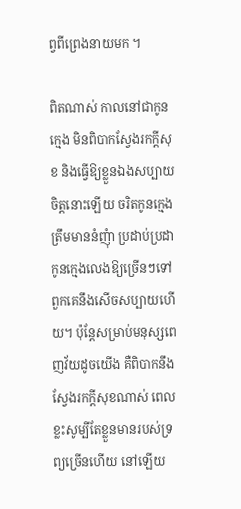ព្វពីព្រេងនាយមក ។

ពិតណាស់ កាលនៅជាកូនក្មេង មិនពិបាកស្វែងរកក្ដីសុខ និងធ្វើឱ្យខ្លួនឯងសប្បាយចិត្តនោះឡើយ ចរិតកូនក្មេង ត្រឹមមាននំញុំា ប្រដាប់ប្រដាកូនក្មេងលេងឱ្យច្រើនៗទៅ ពួកគេនឹងសើចសប្បាយហើយ។ ប៉ុន្តែសម្រាប់មនុស្សពេញវ័យដូចយើង គឺពិបាកនឹងស្វែងរកក្ដីសុខណាស់ ពេលខ្លះសូម្បីតែខ្លួនមានរបស់ទ្រព្យច្រើនហើយ នៅឡើយ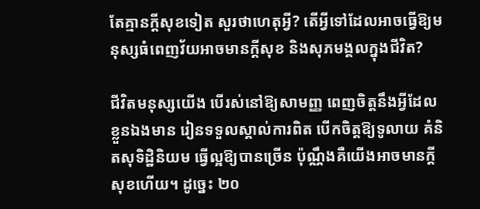តែគ្មានក្ដីសុខទៀត សួរថាហេតុអ្វី? តើអ្វីទៅដែលអាចធ្វើឱ្យមនុស្សធំពេញវ័យអាចមានក្ដីសុខ និងសុភមង្គលក្នុងជីវិត?

ជីវិតមនុស្សយើង បើរស់នៅឱ្យសាមញ្ញ ពេញចិត្តនឹងអ្វីដែលខ្លួនឯងមាន រៀនទទួលស្គាល់ការពិត បើកចិត្តឱ្យទូលាយ គំនិតសុទិដ្ឋិនិយម ធ្វើល្អឱ្យបានច្រើន ប៉ុណ្ណឹងគឺយើងអាចមានក្ដីសុខហើយ។ ដូច្នេះ ២០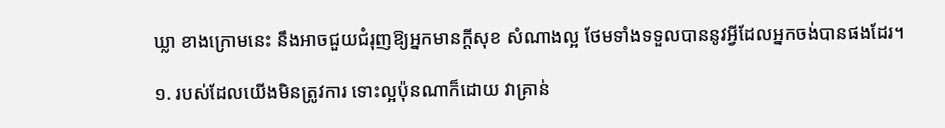ឃ្លា ខាងក្រោមនេះ នឹងអាចជួយជំរុញឱ្យអ្នកមានក្ដីសុខ សំណាងល្អ ថែមទាំងទទួលបាននូវអ្វីដែលអ្នកចង់បានផងដែរ។

១. របស់ដែលយើងមិនត្រូវការ ទោះល្អប៉ុនណាក៏ដោយ វាគ្រាន់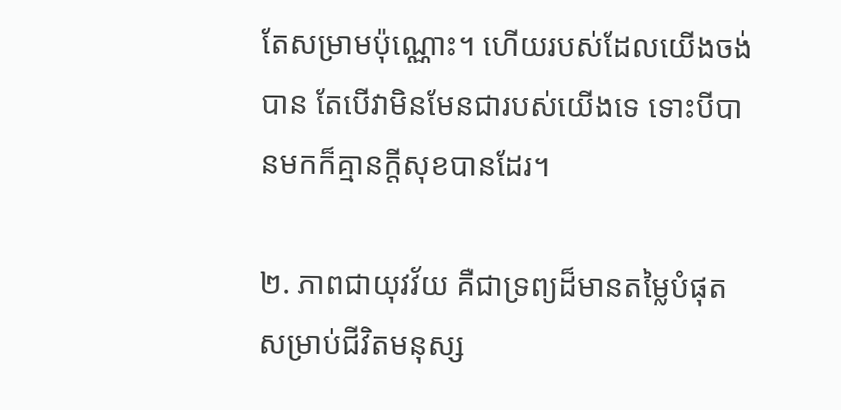តែសម្រាមប៉ុណ្ណោះ។ ហើយរបស់ដែលយើងចង់បាន តែបើវាមិនមែនជារបស់យើងទេ ទោះបីបានមកក៏គ្មានក្ដីសុខបានដែរ។

២. ភាពជាយុវវ័យ គឺជាទ្រព្យដ៏មានតម្លៃបំផុតសម្រាប់ជីវិតមនុស្ស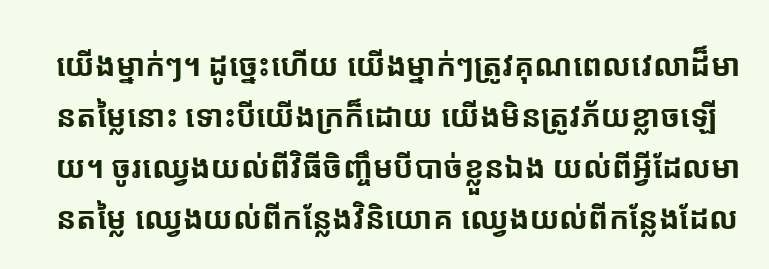យើងម្នាក់ៗ។ ដូច្នេះហើយ យើងម្នាក់ៗត្រូវគុណពេលវេលាដ៏មានតម្លៃនោះ ទោះបីយើងក្រក៏ដោយ យើងមិនត្រូវភ័យខ្លាចឡើយ។ ចូរឈ្វេងយល់ពីវិធីចិញ្ចឹមបីបាច់ខ្លួនឯង យល់ពីអ្វីដែលមានតម្លៃ ឈ្វេងយល់ពីកន្លែងវិនិយោគ ឈ្វេងយល់ពីកន្លែងដែល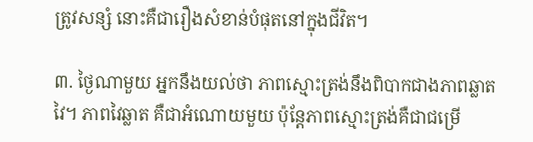ត្រូវសន្សំ នោះគឺជារឿងសំខាន់បំផុតនៅក្នុងជីវិត។

៣. ថ្ងៃណាមួយ អ្នកនឹងយល់ថា ភាពស្មោះត្រង់នឹងពិបាកជាងភាពឆ្លាតវៃ។ ភាពវៃឆ្លាត គឺជាអំណោយមួយ ប៉ុន្តែភាពស្មោះត្រង់គឺជាជម្រើ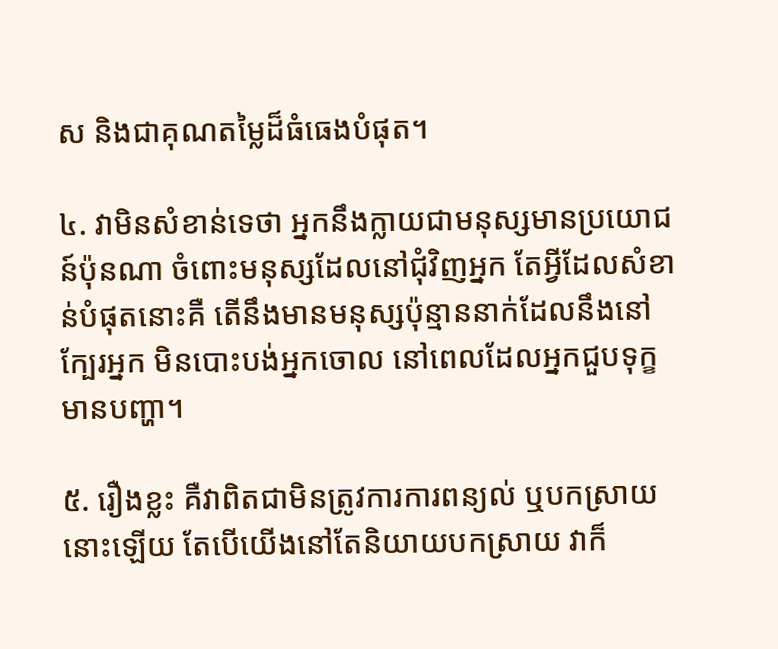ស និងជាគុណតម្លៃដ៏ធំធេងបំផុត។

៤. វាមិនសំខាន់ទេថា អ្នកនឹងក្លាយជាមនុស្សមានប្រយោជន៍ប៉ុនណា ចំពោះមនុស្សដែលនៅជុំវិញអ្នក តែអ្វីដែលសំខាន់បំផុតនោះគឺ តើនឹងមានមនុស្សប៉ុន្មាននាក់ដែលនឹងនៅក្បែរអ្នក មិនបោះបង់អ្នកចោល នៅពេលដែលអ្នកជួបទុក្ខ មានបញ្ហា។

៥. រឿងខ្លះ គឺវាពិតជាមិនត្រូវការការពន្យល់ ឬបកស្រាយនោះឡើយ តែបើយើងនៅតែនិយាយបកស្រាយ វាក៏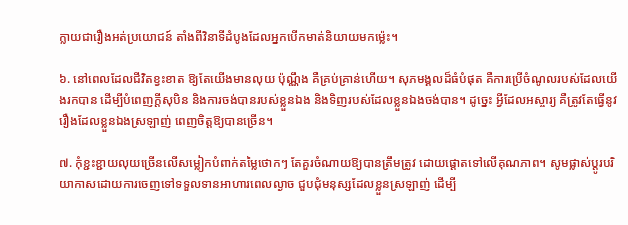ក្លាយជារឿងអត់ប្រយោជន៍ តាំងពីវិនាទីដំបូងដែលអ្នកបើកមាត់និយាយមកម្ល៉េះ។

៦. នៅពេលដែលជីវិតខ្វះខាត ឱ្យតែយើងមានលុយ ប៉ុណ្ណឹង គឺគ្រប់គ្រាន់ហើយ។ សុភមង្គលដ៏ធំបំផុត គឺការប្រើចំណូលរបស់ដែលយើងរកបាន ដើម្បីបំពេញក្តីសុបិន និងការចង់បានរបស់ខ្លួនឯង និងទិញរបស់ដែលខ្លួនឯងចង់បាន។ ដូច្នេះ អ្វីដែលអស្ចារ្យ គឺត្រូវតែធ្វើនូវរឿងដែលខ្លួនឯងស្រឡាញ់ ពេញចិត្តឱ្យបានច្រើន។

៧. កុំខ្ជះខ្ជាយលុយច្រើនលើសម្លៀកបំពាក់តម្លៃថោកៗ តែគួរចំណាយឱ្យបានត្រឹមត្រូវ ដោយផ្ដោតទៅលើគុណភាព។ សូមផ្លាស់ប្តូរបរិយាកាសដោយការចេញទៅទទួលទានអាហារពេលល្ងាច ជួបជុំមនុស្សដែលខ្លួនស្រឡាញ់ ដើម្បី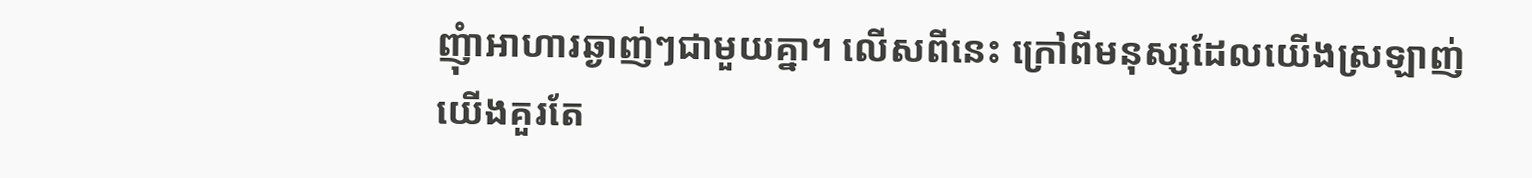ញុំាអាហារឆ្ងាញ់ៗជាមួយគ្នា។ លើសពីនេះ ក្រៅពីមនុស្សដែលយើងស្រឡាញ់ យើងគួរតែ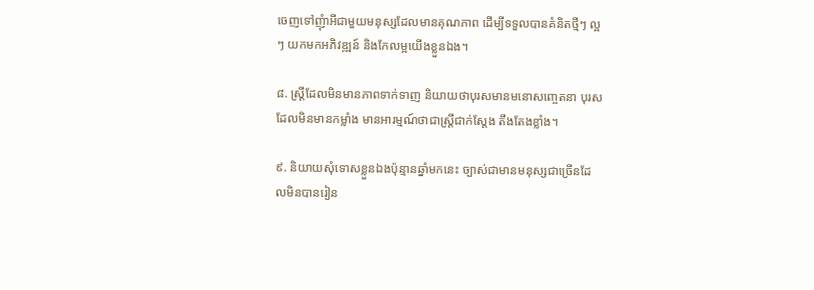ចេញទៅញុំាអីជាមួយមនុស្សដែលមានគុណភាព ដើម្បីទទួលបានគំនិតថ្មីៗ ល្អៗ យកមកអភិវឌ្ឍន៍ និងកែលម្អយើងខ្លួនឯង។

៨. ស្ត្រីដែលមិនមានភាពទាក់ទាញ និយាយថាបុរសមានមនោសញ្ចេតនា បុរសដែលមិនមានកម្លាំង មានអារម្មណ៍ថាជាស្ត្រីជាក់ស្តែង តឹងតែងខ្លាំង។

៩. និយាយសុំទោសខ្លួនឯងប៉ុន្មានឆ្នាំមកនេះ ច្បាស់ជាមានមនុស្សជាច្រើនដែលមិនបានរៀន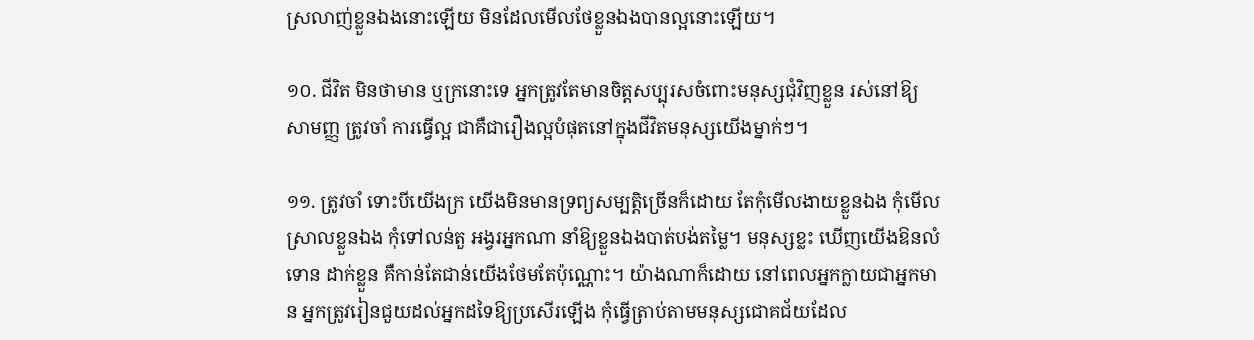ស្រលាញ់ខ្លួនឯងនោះឡើយ មិនដែលមើលថែខ្លួនឯងបានល្អនោះឡើយ។

១០. ជីវិត មិនថាមាន ឬក្រនោះទេ អ្នកត្រូវតែមានចិត្តសប្បុរសចំពោះមនុស្សជុំវិញខ្លួន រស់នៅឱ្យសាមញ្ញ ត្រូវចាំ ការធ្វើល្អ ជាគឺជារឿងល្អបំផុតនៅក្នុងជីវិតមនុស្សយើងម្នាក់ៗ។

១១. ត្រូវចាំ ទោះបីយើងក្រ យើងមិនមានទ្រព្យសម្បត្តិច្រើនក៏ដោយ តែកុំមើលងាយខ្លួនឯង កុំមើលស្រាលខ្លួនឯង កុំទៅលន់តួ អង្វរអ្នកណា នាំឱ្យខ្លួនឯងបាត់បង់តម្លៃ។ មនុស្សខ្លះ ឃើញយើងឱនលំទោន ដាក់ខ្លួន គឺកាន់តែជាន់យើងថែមតែប៉ុណ្ណោះ។ យ៉ាងណាក៏ដោយ នៅពេលអ្នកក្លាយជាអ្នកមាន អ្នកត្រូវរៀនជួយដល់អ្នកដទៃឱ្យប្រសើរឡើង កុំធ្វើត្រាប់តាមមនុស្សជោគជ័យដែល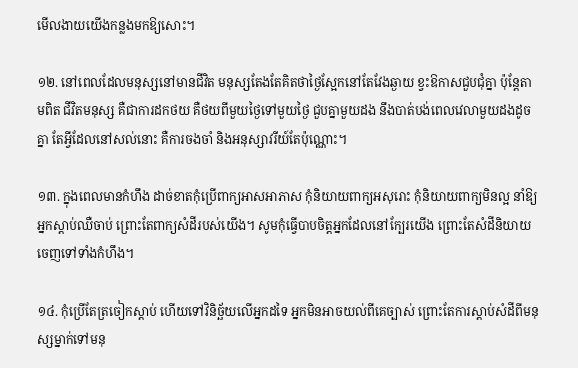មើលងាយយើងកន្លងមកឱ្យសោះ។

១២. នៅពេលដែលមនុស្សនៅមានជីវិត មនុស្សតែងតែគិតថាថ្ងៃស្អែកនៅតែវែងឆ្ងាយ ខ្វះឱកាសជួបជុំគ្នា ប៉ុន្តែតាមពិត ជីវិតមនុស្ស គឺជាការដកថយ គឺថយពីមួយថ្ងៃទៅមួយថ្ងៃ ជួបគ្នាមួយដង នឹងបាត់បង់ពេលវេលាមួយដងដូចគ្នា តែអ្វីដែលនៅសល់នោះ គឺការចងចាំ និងអនុស្សាវរីយ៍តែប៉ុណ្ណោះ។

១៣. ក្នុងពេលមានកំហឹង ដាច់ខាតកុំប្រើពាក្យអាសអាភាស កុំនិយាយពាក្យអសុរោះ កុំនិយាយពាក្យមិនល្អ នាំឱ្យអ្នកស្ដាប់ឈឺចាប់ ព្រោះតែពាក្យសំដីរបស់យើង។ សូមកុំធ្វើបាបចិត្តអ្នកដែលនៅក្បែរយើង ព្រោះតែសំដីនិយាយចេញទៅទាំងកំហឹង។

១៤. កុំប្រើតែត្រចៀកស្ដាប់ ហើយទៅវិនិច្ឆ័យលើអ្នកដទៃ អ្នកមិនអាចយល់ពីគេច្បាស់ ព្រោះតែការស្ដាប់សំដីពីមនុស្សម្នាក់ទៅមនុ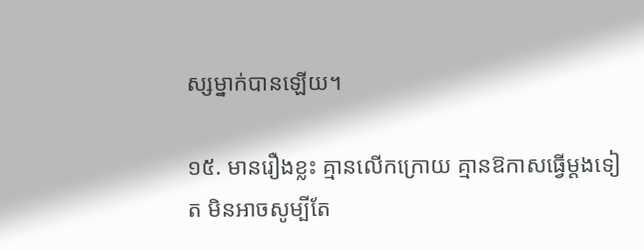ស្សម្នាក់បានឡើយ។

១៥. មានរឿងខ្លះ គ្មានលើកក្រោយ គ្មានឱកាសធ្វើម្តងទៀត មិនអាចសូម្បីតែ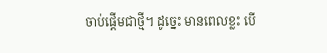ចាប់ផ្ដើមជាថ្មី។ ដូច្នេះ មានពេលខ្លះ បើ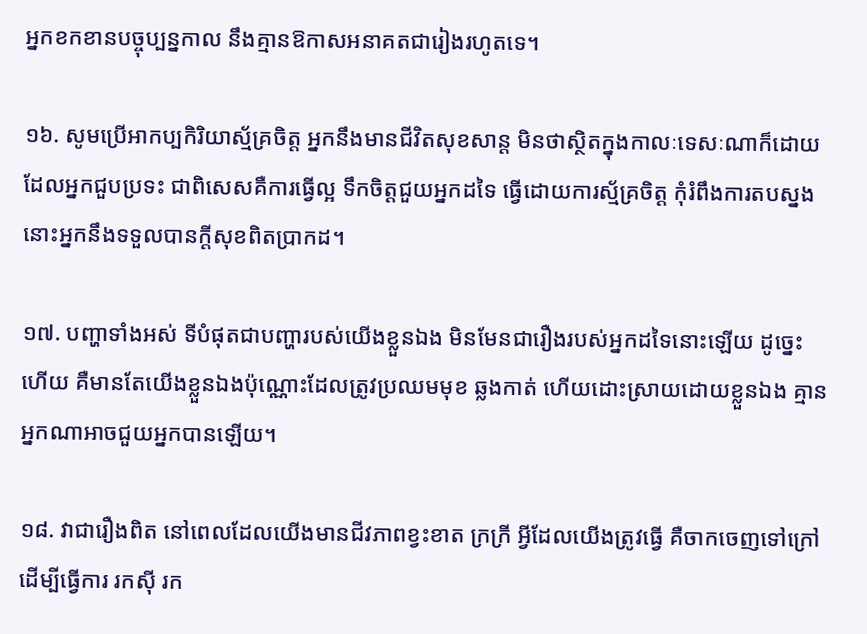អ្នកខកខានបច្ចុប្បន្នកាល នឹងគ្មានឱកាសអនាគតជារៀងរហូតទេ។

១៦. សូមប្រើអាកប្បកិរិយាស្ម័គ្រចិត្ត អ្នកនឹងមានជីវិតសុខសាន្ត មិនថាស្ថិតក្នុងកាលៈទេសៈណាក៏ដោយ ដែលអ្នកជួបប្រទះ ជាពិសេសគឺការធ្វើល្អ ទឹកចិត្តជួយអ្នកដទៃ ធ្វើដោយការស្ម័គ្រចិត្ត កុំរំពឹងការតបស្នង នោះអ្នកនឹងទទួលបានក្ដីសុខពិតប្រាកដ។

១៧. បញ្ហាទាំងអស់ ទីបំផុតជាបញ្ហារបស់យើងខ្លួនឯង មិនមែនជារឿងរបស់អ្នកដទៃនោះឡើយ ដូច្នេះហើយ គឺមានតែយើងខ្លួនឯងប៉ុណ្ណោះដែលត្រូវប្រឈមមុខ ឆ្លងកាត់ ហើយដោះស្រាយដោយខ្លួនឯង គ្មានអ្នកណាអាចជួយអ្នកបានឡើយ។

១៨. វាជារឿងពិត នៅពេលដែលយើងមានជីវភាពខ្វះខាត ក្រក្រី អ្វីដែលយើងត្រូវធ្វើ គឺចាកចេញទៅក្រៅ ដើម្បីធ្វើការ រកស៊ី រក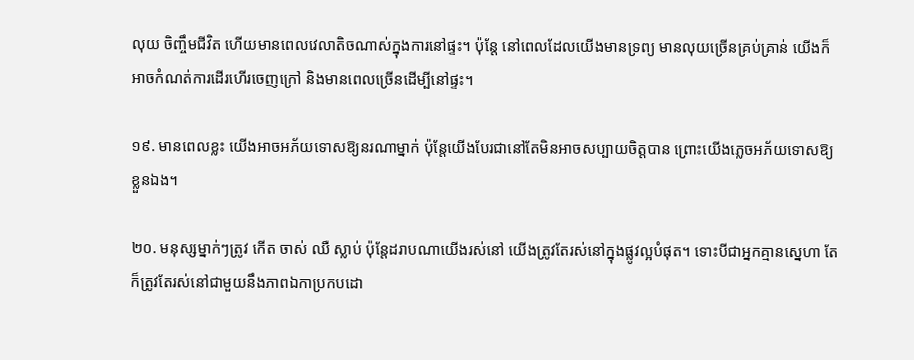លុយ ចិញ្ចឹមជីវិត ហើយមានពេលវេលាតិចណាស់ក្នុងការនៅផ្ទះ។ ប៉ុន្តែ នៅពេលដែលយើងមានទ្រព្យ មានលុយច្រើនគ្រប់គ្រាន់ យើងក៏អាចកំណត់ការដើរហើរចេញក្រៅ និងមានពេលច្រើនដើម្បីនៅផ្ទះ។

១៩. មានពេលខ្លះ យើងអាចអភ័យទោសឱ្យនរណាម្នាក់ ប៉ុន្តែយើងបែរជានៅតែមិនអាចសប្បាយចិត្តបាន ព្រោះយើងភ្លេចអភ័យទោសឱ្យខ្លួនឯង។

២០. មនុស្សម្នាក់ៗត្រូវ កើត ចាស់ ឈឺ ស្លាប់ ប៉ុន្តែដរាបណាយើងរស់នៅ យើងត្រូវតែរស់នៅក្នុងផ្លូវល្អបំផុត។ ទោះបីជាអ្នកគ្មានស្នេហា តែក៏ត្រូវតែរស់នៅជាមួយនឹងភាពឯកាប្រកបដោ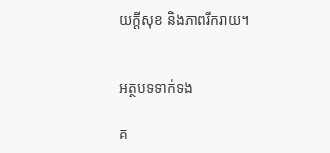យក្ដីសុខ និងភាពរីករាយ។


អត្ថបទទាក់ទង

គ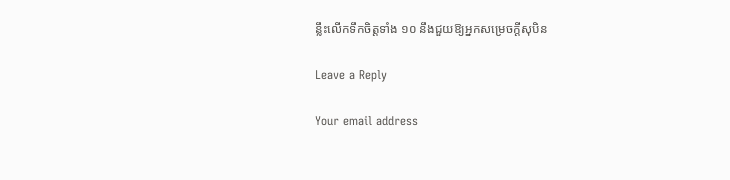ន្លឹះលើកទឹកចិត្តទាំង ១០ នឹងជួយឱ្យអ្នកសម្រេចក្តីសុបិន

Leave a Reply

Your email address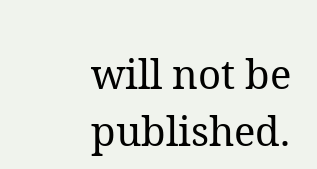will not be published.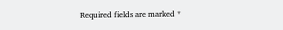Required fields are marked *